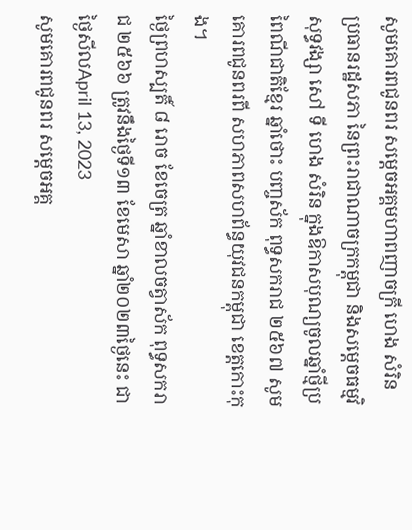សូមគោរពជូនពរ សម្តេចអគ្គមហាពញាចក្រី ហេង សំរិន ប្រធានរដ្ឋសភា នៃព្រះរាជាណាចក្រកម្ពុជា និងសម្តេចធម្មវិសុទ្ធវង្សា សៅ ទី ហេង សំរិន ក្នុងឱកាសបុណ្យចូលឆ្នាំថ្មីប្រពៃណីជាតិខ្មែរ ឆ្នាំថោះ បញ្ចស័ក ពុទ្ធសករាជ ២៥៦៧ សូមគោរពជូនពរពី សហភាពសហព័ន្ធយុវជនកម្ពុជា ខេត្តកោះកុង។
ថ្ងៃព្រហស្បតិ៍ ៨ រោច ខែចេត្រ ឆ្នាំខាលចត្វាស័ក ពុទ្ធសករាជ ២៥៦៦ ត្រូវនឹងថ្ងៃទី១៣ ខែមេសា ឆ្នាំ២០២៣ថ្ងៃនេះ ជាថ្ងៃសីលApril 13, 2023
សូមគោរពជូនពរ សម្តេចអគ្គ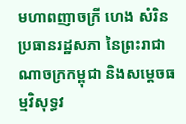មហាពញាចក្រី ហេង សំរិន ប្រធានរដ្ឋសភា នៃព្រះរាជាណាចក្រកម្ពុជា និងសម្តេចធម្មវិសុទ្ធវ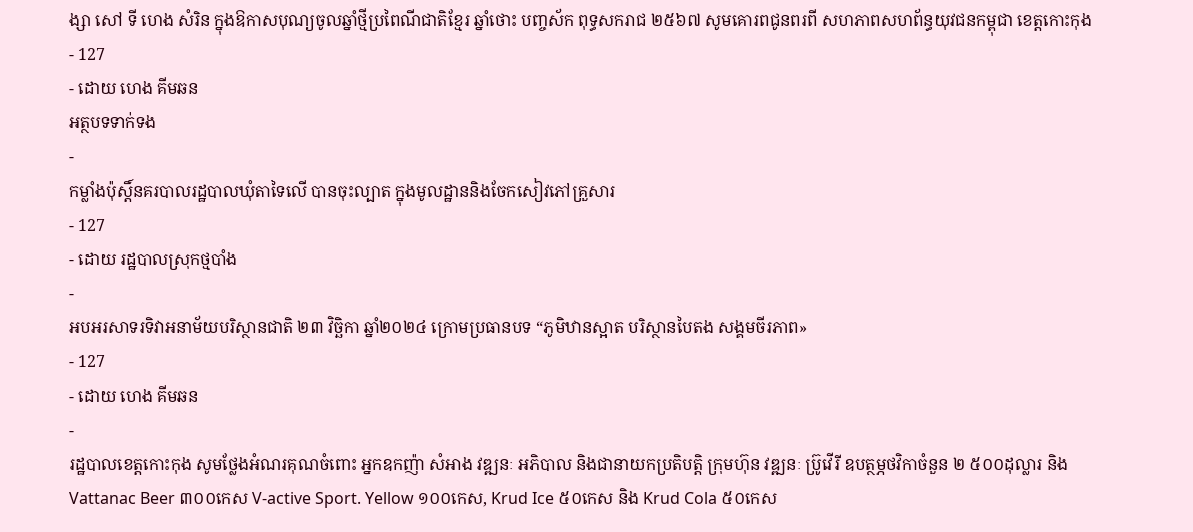ង្សា សៅ ទី ហេង សំរិន ក្នុងឱកាសបុណ្យចូលឆ្នាំថ្មីប្រពៃណីជាតិខ្មែរ ឆ្នាំថោះ បញ្ចស័ក ពុទ្ធសករាជ ២៥៦៧ សូមគោរពជូនពរពី សហភាពសហព័ន្ធយុវជនកម្ពុជា ខេត្តកោះកុង
- 127
- ដោយ ហេង គីមឆន
អត្ថបទទាក់ទង
-
កម្លាំងប៉ុស្តិ៍នគរបាលរដ្ឋបាលឃុំតាទៃលើ បានចុះល្បាត ក្នុងមូលដ្ឋាននិងចែកសៀវភៅគ្រួសារ
- 127
- ដោយ រដ្ឋបាលស្រុកថ្មបាំង
-
អបអរសាទរទិវាអនាម័យបរិស្ថានជាតិ ២៣ វិច្ឆិកា ឆ្នាំ២០២៤ ក្រោមប្រធានបទ “ភូមិឋានស្អាត បរិស្ថានបៃតង សង្គមចីរភាព»
- 127
- ដោយ ហេង គីមឆន
-
រដ្ឋបាលខេត្តកោះកុង សូមថ្លែងអំណរគុណចំពោះ អ្នកឧកញ៉ា សំអាង វឌ្ឍនៈ អភិបាល និងជានាយកប្រតិបត្ដិ ក្រុមហ៊ុន វឌ្ឍនៈ ប្រ៊ូវើរី ឧបត្ថម្ភថវិកាចំនួន ២ ៥០០ដុល្លារ និង Vattanac Beer ៣០០កេស V-active Sport. Yellow ១០០កេស, Krud Ice ៥០កេស និង Krud Cola ៥០កេស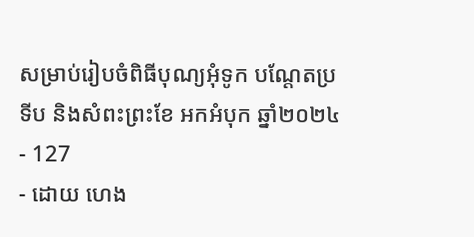សម្រាប់រៀបចំពិធីបុណ្យអុំទូក បណ្តែតប្រទីប និងសំពះព្រះខែ អកអំបុក ឆ្នាំ២០២៤
- 127
- ដោយ ហេង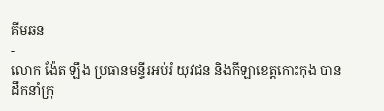គីមឆន
-
លោក ង៉ែត ឡឹង ប្រធានមន្ទីរអប់រំ យុវជន និងកីឡាខេត្តកោះកុង បានដឹកនាំក្រុ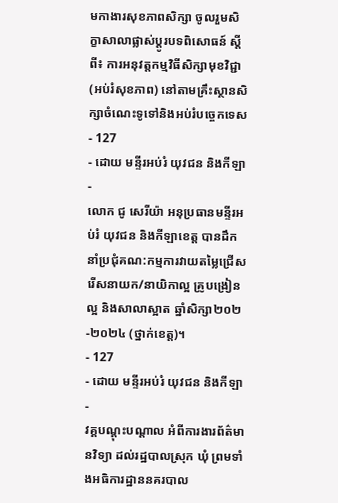មកាងារសុខភាពសិក្សា ចូលរួមសិក្ខាសាលាផ្លាស់ប្តូរបទពិសោធន៍ ស្តីពី៖ ការអនុវត្តកម្មវិធីសិក្សាមុខវិជ្ជា (អប់រំសុខភាព) នៅតាមគ្រឹះស្ថានសិក្សាចំណេះទូទៅនិងអប់រំបច្ចេកទេស
- 127
- ដោយ មន្ទីរអប់រំ យុវជន និងកីឡា
-
លោក ជូ សេរីយ៉ា អនុប្រធានមន្ទីរអប់រំ យុវជន និងកីឡាខេត្ត បានដឹកនាំប្រជុំគណ:កម្មការវាយតម្លៃជ្រើសរើសនាយក/នាយិកាល្អ គ្រូបង្រៀនល្អ និងសាលាស្អាត ឆ្នាំសិក្សា២០២-២០២៤ (ថ្នាក់ខេត្ត)។
- 127
- ដោយ មន្ទីរអប់រំ យុវជន និងកីឡា
-
វគ្គបណ្តុះបណ្តាល អំពីការងារព័ត៌មានវិទ្យា ដល់រដ្ឋបាលស្រុក ឃុំ ព្រមទាំងអធិការដ្ឋាននគរបាល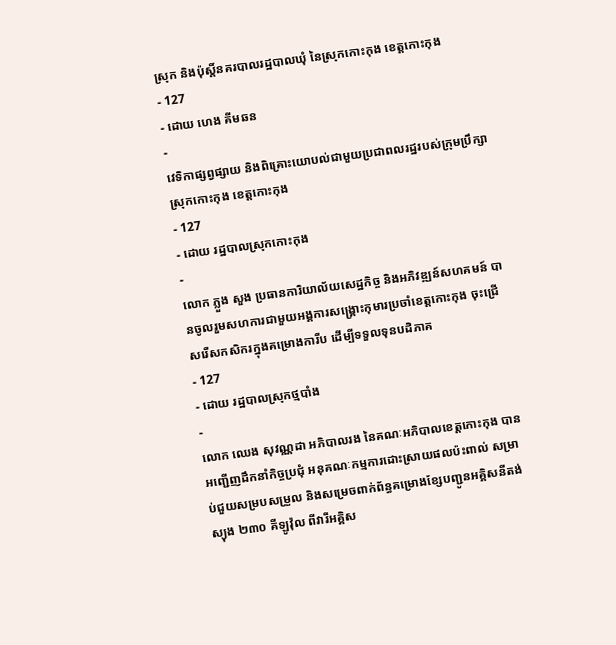ស្រុក និងប៉ុស្តិ៍នគរបាលរដ្ឋបាលឃុំ នៃស្រុកកោះកុង ខេត្តកោះកុង
- 127
- ដោយ ហេង គីមឆន
-
វេទិកាផ្សព្វផ្សាយ និងពិគ្រោះយោបល់ជាមួយប្រជាពលរដ្ឋរបស់ក្រុមប្រឹក្សាស្រុកកោះកុង ខេត្តកោះកុង
- 127
- ដោយ រដ្ឋបាលស្រុកកោះកុង
-
លោក ភ្លួង សួង ប្រធានការិយាល័យសេដ្ឋកិច្ច និងអភិវឌ្ឍន៍សហគមន៍ បានចូលរួមសហការជាមួយអង្គការសង្រ្គោះកុមារប្រចាំខេត្តកោះកុង ចុះជ្រើសរើសកសិករក្នុងគម្រោងការីប ដើម្បីទទួលទុនបដិភាគ
- 127
- ដោយ រដ្ឋបាលស្រុកថ្មបាំង
-
លោក ឈេង សុវណ្ណដា អភិបាលរង នៃគណៈអភិបាលខេត្តកោះកុង បានអញ្ជើញដឹកនាំកិច្ចប្រជុំ អនុគណៈកម្មការដោះស្រាយផលប៉ះពាល់ សម្រាប់ជួយសម្របសម្រួល និងសម្រេចពាក់ព័ន្ធគម្រោងខ្សែបញ្ជូនអគ្គិសនីតង់ស្យុង ២៣០ គីឡូវ៉ុល ពីវារីអគ្គិស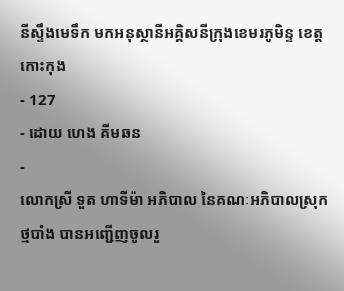នីស្ទឹងមេទឹក មកអនុស្ថានីអគ្គិសនីក្រុងខេមរភូមិន្ទ ខេត្តកោះកុង
- 127
- ដោយ ហេង គីមឆន
-
លោកស្រី ទួត ហាទីម៉ា អភិបាល នៃគណៈអភិបាលស្រុកថ្មបាំង បានអញ្ជើញចូលរួ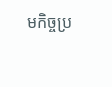មកិច្ចប្រ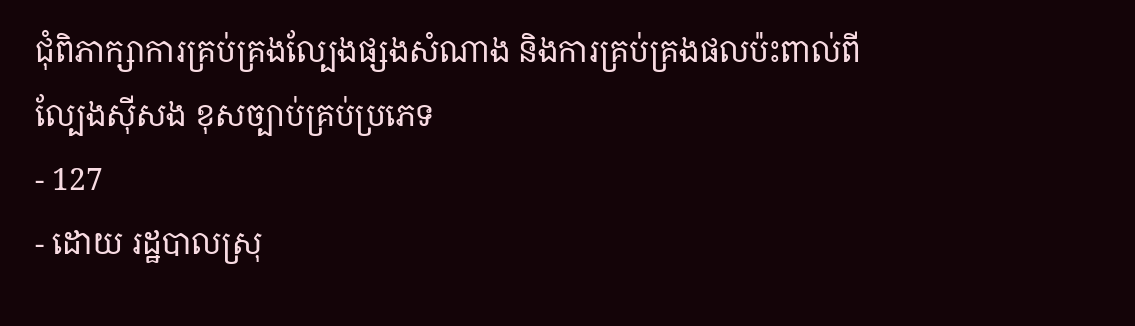ជុំពិភាក្សាការគ្រប់គ្រងល្បែងផ្សងសំណាង និងការគ្រប់គ្រងផលប៉ះពាល់ពីល្បែងស៊ីសង ខុសច្បាប់គ្រប់ប្រភេទ
- 127
- ដោយ រដ្ឋបាលស្រុ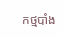កថ្មបាំង